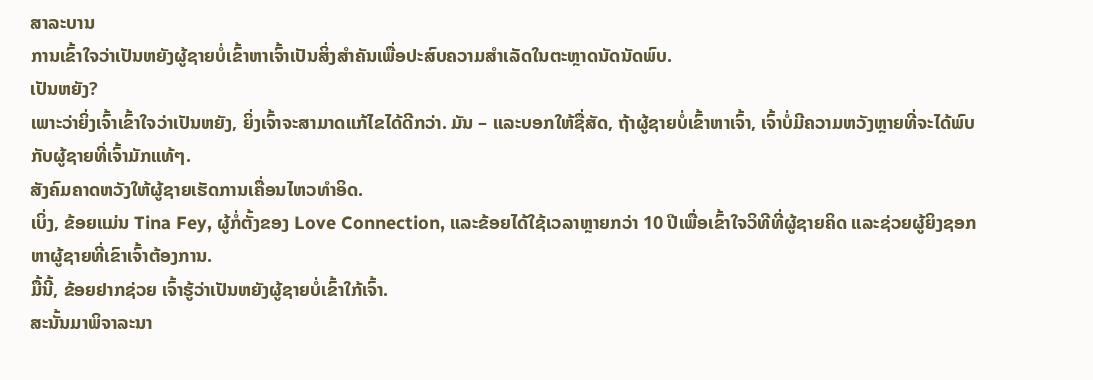ສາລະບານ
ການເຂົ້າໃຈວ່າເປັນຫຍັງຜູ້ຊາຍບໍ່ເຂົ້າຫາເຈົ້າເປັນສິ່ງສຳຄັນເພື່ອປະສົບຄວາມສຳເລັດໃນຕະຫຼາດນັດນັດພົບ.
ເປັນຫຍັງ?
ເພາະວ່າຍິ່ງເຈົ້າເຂົ້າໃຈວ່າເປັນຫຍັງ, ຍິ່ງເຈົ້າຈະສາມາດແກ້ໄຂໄດ້ດີກວ່າ. ມັນ – ແລະບອກໃຫ້ຊື່ສັດ, ຖ້າຜູ້ຊາຍບໍ່ເຂົ້າຫາເຈົ້າ, ເຈົ້າບໍ່ມີຄວາມຫວັງຫຼາຍທີ່ຈະໄດ້ພົບກັບຜູ້ຊາຍທີ່ເຈົ້າມັກແທ້ໆ.
ສັງຄົມຄາດຫວັງໃຫ້ຜູ້ຊາຍເຮັດການເຄື່ອນໄຫວທຳອິດ.
ເບິ່ງ, ຂ້ອຍແມ່ນ Tina Fey, ຜູ້ກໍ່ຕັ້ງຂອງ Love Connection, ແລະຂ້ອຍໄດ້ໃຊ້ເວລາຫຼາຍກວ່າ 10 ປີເພື່ອເຂົ້າໃຈວິທີທີ່ຜູ້ຊາຍຄິດ ແລະຊ່ວຍຜູ້ຍິງຊອກຫາຜູ້ຊາຍທີ່ເຂົາເຈົ້າຕ້ອງການ.
ມື້ນີ້, ຂ້ອຍຢາກຊ່ວຍ ເຈົ້າຮູ້ວ່າເປັນຫຍັງຜູ້ຊາຍບໍ່ເຂົ້າໃກ້ເຈົ້າ.
ສະນັ້ນມາພິຈາລະນາ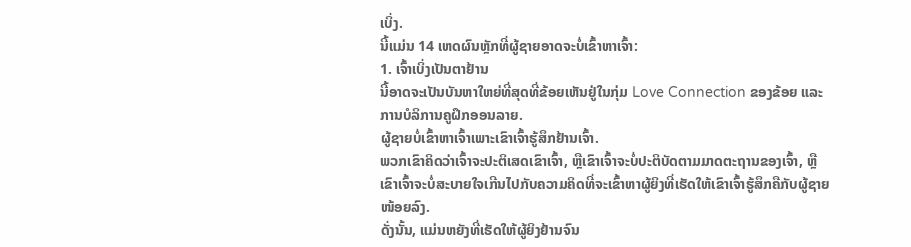ເບິ່ງ.
ນີ້ແມ່ນ 14 ເຫດຜົນຫຼັກທີ່ຜູ້ຊາຍອາດຈະບໍ່ເຂົ້າຫາເຈົ້າ:
1. ເຈົ້າເບິ່ງເປັນຕາຢ້ານ
ນີ້ອາດຈະເປັນບັນຫາໃຫຍ່ທີ່ສຸດທີ່ຂ້ອຍເຫັນຢູ່ໃນກຸ່ມ Love Connection ຂອງຂ້ອຍ ແລະການບໍລິການຄູຝຶກອອນລາຍ.
ຜູ້ຊາຍບໍ່ເຂົ້າຫາເຈົ້າເພາະເຂົາເຈົ້າຮູ້ສຶກຢ້ານເຈົ້າ.
ພວກເຂົາຄິດວ່າເຈົ້າຈະປະຕິເສດເຂົາເຈົ້າ, ຫຼືເຂົາເຈົ້າຈະບໍ່ປະຕິບັດຕາມມາດຕະຖານຂອງເຈົ້າ, ຫຼືເຂົາເຈົ້າຈະບໍ່ສະບາຍໃຈເກີນໄປກັບຄວາມຄິດທີ່ຈະເຂົ້າຫາຜູ້ຍິງທີ່ເຮັດໃຫ້ເຂົາເຈົ້າຮູ້ສຶກຄືກັບຜູ້ຊາຍໜ້ອຍລົງ.
ດັ່ງນັ້ນ, ແມ່ນຫຍັງທີ່ເຮັດໃຫ້ຜູ້ຍິງຢ້ານຈົນ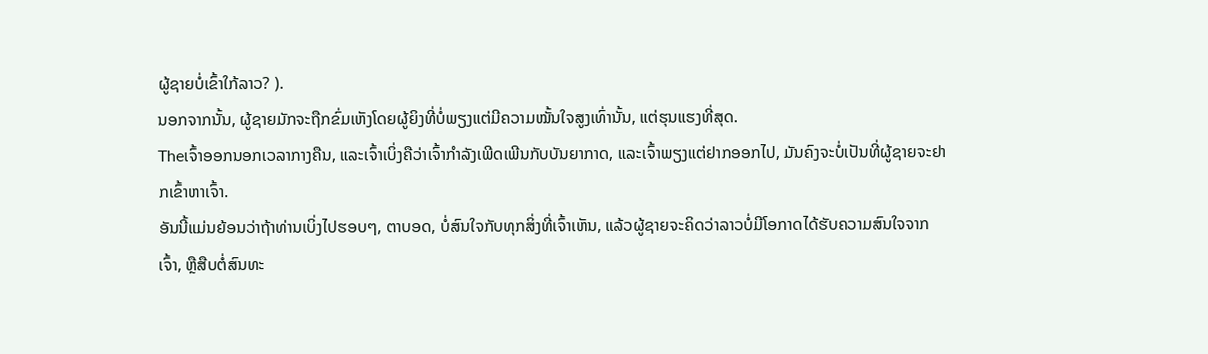ຜູ້ຊາຍບໍ່ເຂົ້າໃກ້ລາວ? ).
ນອກຈາກນັ້ນ, ຜູ້ຊາຍມັກຈະຖືກຂົ່ມເຫັງໂດຍຜູ້ຍິງທີ່ບໍ່ພຽງແຕ່ມີຄວາມໝັ້ນໃຈສູງເທົ່ານັ້ນ, ແຕ່ຮຸນແຮງທີ່ສຸດ.
Theເຈົ້າອອກນອກເວລາກາງຄືນ, ແລະເຈົ້າເບິ່ງຄືວ່າເຈົ້າກຳລັງເພີດເພີນກັບບັນຍາກາດ, ແລະເຈົ້າພຽງແຕ່ຢາກອອກໄປ, ມັນຄົງຈະບໍ່ເປັນທີ່ຜູ້ຊາຍຈະຢາກເຂົ້າຫາເຈົ້າ.
ອັນນີ້ແມ່ນຍ້ອນວ່າຖ້າທ່ານເບິ່ງໄປຮອບໆ, ຕາບອດ, ບໍ່ສົນໃຈກັບທຸກສິ່ງທີ່ເຈົ້າເຫັນ, ແລ້ວຜູ້ຊາຍຈະຄິດວ່າລາວບໍ່ມີໂອກາດໄດ້ຮັບຄວາມສົນໃຈຈາກເຈົ້າ, ຫຼືສືບຕໍ່ສົນທະ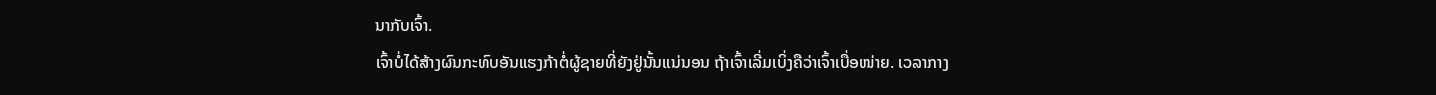ນາກັບເຈົ້າ.
ເຈົ້າບໍ່ໄດ້ສ້າງຜົນກະທົບອັນແຮງກ້າຕໍ່ຜູ້ຊາຍທີ່ຍັງຢູ່ນັ້ນແນ່ນອນ ຖ້າເຈົ້າເລີ່ມເບິ່ງຄືວ່າເຈົ້າເບື່ອໜ່າຍ. ເວລາກາງ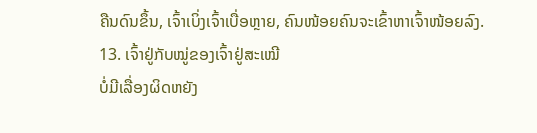ຄືນດົນຂຶ້ນ, ເຈົ້າເບິ່ງເຈົ້າເບື່ອຫຼາຍ, ຄົນໜ້ອຍຄົນຈະເຂົ້າຫາເຈົ້າໜ້ອຍລົງ.
13. ເຈົ້າຢູ່ກັບໝູ່ຂອງເຈົ້າຢູ່ສະເໝີ
ບໍ່ມີເລື່ອງຜິດຫຍັງ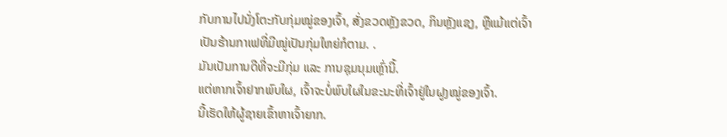ກັບການໄປນັ່ງໂຕະກັບກຸ່ມໝູ່ຂອງເຈົ້າ, ສັ່ງຂວດຫຼັງຂວດ, ກິນຫຼັງແຊງ, ຫຼືແມ້ແຕ່ເຈົ້າເປັນຮ້ານກາເຟທີ່ມີໝູ່ເປັນກຸ່ມໃຫຍ່ກໍຕາມ. .
ມັນເປັນການດີທີ່ຈະມີກຸ່ມ ແລະ ການຊຸມນຸມເຫຼົ່ານີ້.
ແຕ່ຫາກເຈົ້າຢາກພົບໃຜ, ເຈົ້າຈະບໍ່ພົບໃຜໃນຂະນະທີ່ເຈົ້າຢູ່ໃນຝູງໝູ່ຂອງເຈົ້າ.
ນີ້ເຮັດໃຫ້ຜູ້ຊາຍເຂົ້າຫາເຈົ້າຍາກ.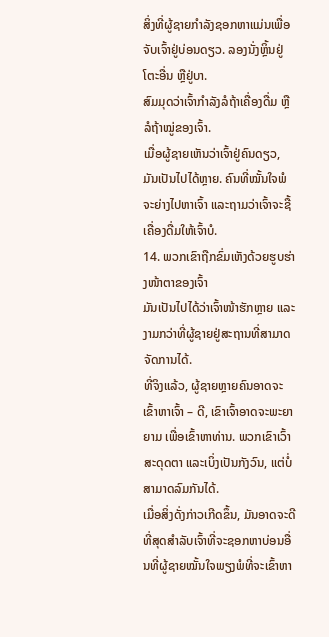ສິ່ງທີ່ຜູ້ຊາຍກໍາລັງຊອກຫາແມ່ນເພື່ອຈັບເຈົ້າຢູ່ບ່ອນດຽວ. ລອງນັ່ງຫຼິ້ນຢູ່ໂຕະອື່ນ ຫຼືຢູ່ບາ.
ສົມມຸດວ່າເຈົ້າກຳລັງລໍຖ້າເຄື່ອງດື່ມ ຫຼືລໍຖ້າໝູ່ຂອງເຈົ້າ.
ເມື່ອຜູ້ຊາຍເຫັນວ່າເຈົ້າຢູ່ຄົນດຽວ, ມັນເປັນໄປໄດ້ຫຼາຍ. ຄົນທີ່ໝັ້ນໃຈພໍຈະຍ່າງໄປຫາເຈົ້າ ແລະຖາມວ່າເຈົ້າຈະຊື້ເຄື່ອງດື່ມໃຫ້ເຈົ້າບໍ.
14. ພວກເຂົາຖືກຂົ່ມເຫັງດ້ວຍຮູບຮ່າງໜ້າຕາຂອງເຈົ້າ
ມັນເປັນໄປໄດ້ວ່າເຈົ້າໜ້າຮັກຫຼາຍ ແລະງາມກວ່າທີ່ຜູ້ຊາຍຢູ່ສະຖານທີ່ສາມາດຈັດການໄດ້.
ທີ່ຈິງແລ້ວ, ຜູ້ຊາຍຫຼາຍຄົນອາດຈະເຂົ້າຫາເຈົ້າ – ດີ, ເຂົາເຈົ້າອາດຈະພະຍາຍາມ ເພື່ອເຂົ້າຫາທ່ານ. ພວກເຂົາເວົ້າສະດຸດຕາ ແລະເບິ່ງເປັນກັງວົນ, ແຕ່ບໍ່ສາມາດລົມກັນໄດ້.
ເມື່ອສິ່ງດັ່ງກ່າວເກີດຂຶ້ນ, ມັນອາດຈະດີທີ່ສຸດສຳລັບເຈົ້າທີ່ຈະຊອກຫາບ່ອນອື່ນທີ່ຜູ້ຊາຍໝັ້ນໃຈພຽງພໍທີ່ຈະເຂົ້າຫາ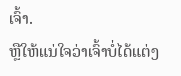ເຈົ້າ.
ຫຼືໃຫ້ແນ່ໃຈວ່າເຈົ້າບໍ່ໄດ້ແຕ່ງ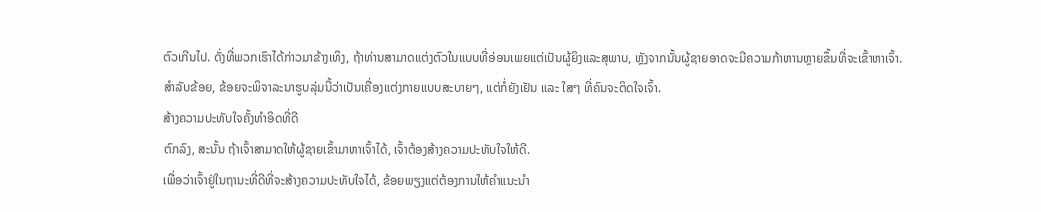ຕົວເກີນໄປ. ດັ່ງທີ່ພວກເຮົາໄດ້ກ່າວມາຂ້າງເທິງ, ຖ້າທ່ານສາມາດແຕ່ງຕົວໃນແບບທີ່ອ່ອນເພຍແຕ່ເປັນຜູ້ຍິງແລະສຸພາບ, ຫຼັງຈາກນັ້ນຜູ້ຊາຍອາດຈະມີຄວາມກ້າຫານຫຼາຍຂຶ້ນທີ່ຈະເຂົ້າຫາເຈົ້າ.
ສຳລັບຂ້ອຍ, ຂ້ອຍຈະພິຈາລະນາຮູບລຸ່ມນີ້ວ່າເປັນເຄື່ອງແຕ່ງກາຍແບບສະບາຍໆ, ແຕ່ກໍ່ຍັງເຢັນ ແລະ ໃສໆ ທີ່ຄົນຈະຕິດໃຈເຈົ້າ.
ສ້າງຄວາມປະທັບໃຈຄັ້ງທຳອິດທີ່ດີ
ຕົກລົງ, ສະນັ້ນ ຖ້າເຈົ້າສາມາດໃຫ້ຜູ້ຊາຍເຂົ້າມາຫາເຈົ້າໄດ້, ເຈົ້າຕ້ອງສ້າງຄວາມປະທັບໃຈໃຫ້ດີ.
ເພື່ອວ່າເຈົ້າຢູ່ໃນຖານະທີ່ດີທີ່ຈະສ້າງຄວາມປະທັບໃຈໄດ້, ຂ້ອຍພຽງແຕ່ຕ້ອງການໃຫ້ຄຳແນະນຳ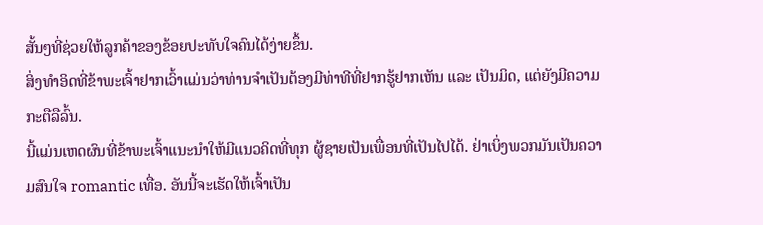ສັ້ນໆທີ່ຊ່ວຍໃຫ້ລູກຄ້າຂອງຂ້ອຍປະທັບໃຈຄົນໄດ້ງ່າຍຂຶ້ນ.
ສິ່ງທຳອິດທີ່ຂ້າພະເຈົ້າຢາກເວົ້າແມ່ນວ່າທ່ານຈຳເປັນຕ້ອງມີທ່າທີທີ່ຢາກຮູ້ຢາກເຫັນ ແລະ ເປັນມິດ, ແຕ່ຍັງມີຄວາມກະຕືລືລົ້ນ.
ນີ້ແມ່ນເຫດຜົນທີ່ຂ້າພະເຈົ້າແນະນຳໃຫ້ມີແນວຄິດທີ່ທຸກ ຜູ້ຊາຍເປັນເພື່ອນທີ່ເປັນໄປໄດ້. ຢ່າເບິ່ງພວກມັນເປັນຄວາມສົນໃຈ romantic ເທື່ອ. ອັນນີ້ຈະເຮັດໃຫ້ເຈົ້າເປັນ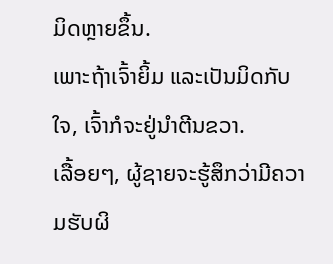ມິດຫຼາຍຂຶ້ນ.
ເພາະຖ້າເຈົ້າຍິ້ມ ແລະເປັນມິດກັບໃຈ, ເຈົ້າກໍຈະຢູ່ນຳຕີນຂວາ.
ເລື້ອຍໆ, ຜູ້ຊາຍຈະຮູ້ສຶກວ່າມີຄວາມຮັບຜິ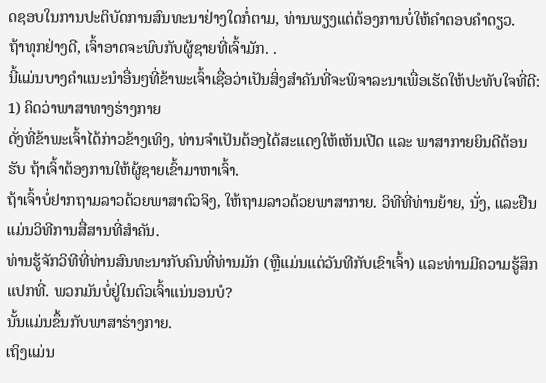ດຊອບໃນການປະຕິບັດການສົນທະນາຢ່າງໃດກໍ່ຕາມ, ທ່ານພຽງແຕ່ຕ້ອງການບໍ່ໃຫ້ຄໍາຕອບຄໍາດຽວ.
ຖ້າທຸກຢ່າງດີ, ເຈົ້າອາດຈະພົບກັບຜູ້ຊາຍທີ່ເຈົ້າມັກ. .
ນີ້ແມ່ນບາງຄໍາແນະນໍາອື່ນໆທີ່ຂ້າພະເຈົ້າເຊື່ອວ່າເປັນສິ່ງສໍາຄັນທີ່ຈະພິຈາລະນາເພື່ອເຮັດໃຫ້ປະທັບໃຈທີ່ດີ:
1) ຄິດວ່າພາສາທາງຮ່າງກາຍ
ດັ່ງທີ່ຂ້າພະເຈົ້າໄດ້ກ່າວຂ້າງເທິງ, ທ່ານຈໍາເປັນຕ້ອງໄດ້ສະແດງໃຫ້ເຫັນເປີດ ແລະ ພາສາກາຍຍິນດີຕ້ອນຮັບ ຖ້າເຈົ້າຕ້ອງການໃຫ້ຜູ້ຊາຍເຂົ້າມາຫາເຈົ້າ.
ຖ້າເຈົ້າບໍ່ຢາກຖາມລາວດ້ວຍພາສາຕົວຈິງ, ໃຫ້ຖາມລາວດ້ວຍພາສາກາຍ. ວິທີທີ່ທ່ານຍ້າຍ, ນັ່ງ, ແລະຢືນແມ່ນວິທີການສື່ສານທີ່ສໍາຄັນ.
ທ່ານຮູ້ຈັກວິທີທີ່ທ່ານສົນທະນາກັບຄົນທີ່ທ່ານມັກ (ຫຼືແມ່ນແຕ່ວັນທີກັບເຂົາເຈົ້າ) ແລະທ່ານມີຄວາມຮູ້ສຶກແປກທີ່. ພວກມັນບໍ່ຢູ່ໃນຕົວເຈົ້າແນ່ນອນບໍ?
ນັ້ນແມ່ນຂຶ້ນກັບພາສາຮ່າງກາຍ.
ເຖິງແມ່ນ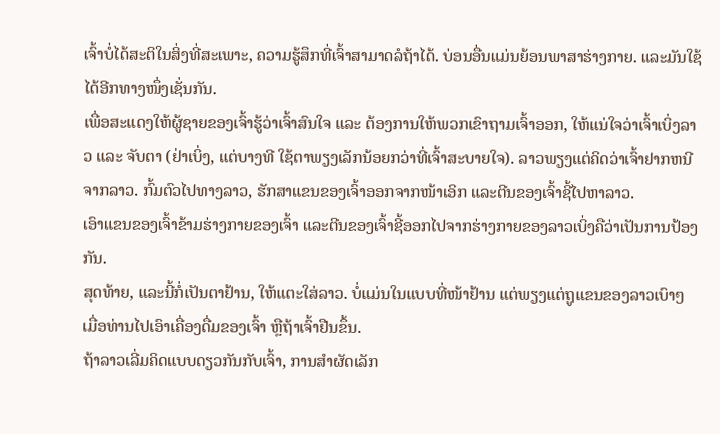ເຈົ້າບໍ່ໄດ້ສະຕິໃນສິ່ງທີ່ສະເພາະ, ຄວາມຮູ້ສຶກທີ່ເຈົ້າສາມາດລໍຖ້າໄດ້. ບ່ອນອື່ນແມ່ນຍ້ອນພາສາຮ່າງກາຍ. ແລະມັນໃຊ້ໄດ້ອີກທາງໜຶ່ງເຊັ່ນກັນ.
ເພື່ອສະແດງໃຫ້ຜູ້ຊາຍຂອງເຈົ້າຮູ້ວ່າເຈົ້າສົນໃຈ ແລະ ຕ້ອງການໃຫ້ພວກເຂົາຖາມເຈົ້າອອກ, ໃຫ້ແນ່ໃຈວ່າເຈົ້າເບິ່ງລາວ ແລະ ຈັບຕາ (ຢ່າເບິ່ງ, ແຕ່ບາງທີ ໃຊ້ຕາພຽງເລັກນ້ອຍກວ່າທີ່ເຈົ້າສະບາຍໃຈ). ລາວພຽງແຕ່ຄິດວ່າເຈົ້າຢາກຫນີຈາກລາວ. ກົ້ມຕົວໄປທາງລາວ, ຮັກສາແຂນຂອງເຈົ້າອອກຈາກໜ້າເອິກ ແລະຕີນຂອງເຈົ້າຊີ້ໄປຫາລາວ.
ເອົາແຂນຂອງເຈົ້າຂ້າມຮ່າງກາຍຂອງເຈົ້າ ແລະຕີນຂອງເຈົ້າຊີ້ອອກໄປຈາກຮ່າງກາຍຂອງລາວເບິ່ງຄືວ່າເປັນການປ້ອງກັນ.
ສຸດທ້າຍ, ແລະນີ້ກໍ່ເປັນຕາຢ້ານ, ໃຫ້ແຕະໃສ່ລາວ. ບໍ່ແມ່ນໃນແບບທີ່ໜ້າຢ້ານ ແຕ່ພຽງແຕ່ຖູແຂນຂອງລາວເບົາໆ ເມື່ອທ່ານໄປເອົາເຄື່ອງດື່ມຂອງເຈົ້າ ຫຼືຖ້າເຈົ້າຢືນຂຶ້ນ.
ຖ້າລາວເລີ່ມຄິດແບບດຽວກັນກັບເຈົ້າ, ການສຳຜັດເລັກ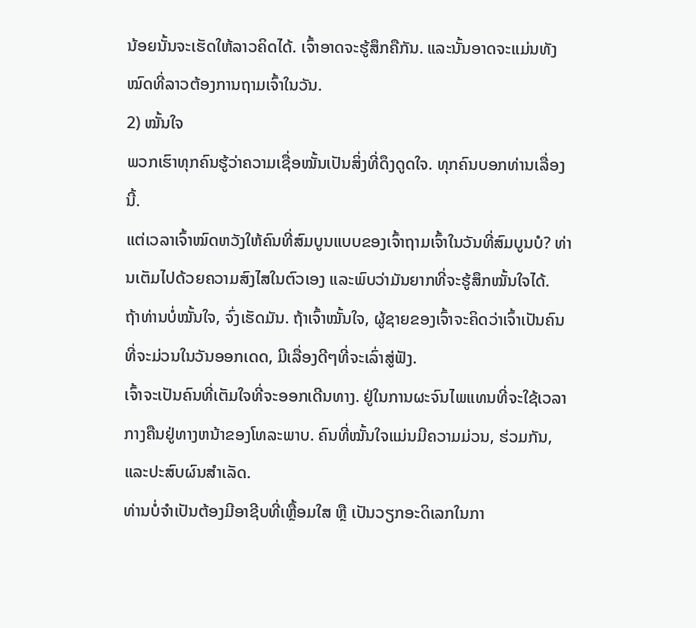ນ້ອຍນັ້ນຈະເຮັດໃຫ້ລາວຄິດໄດ້. ເຈົ້າອາດຈະຮູ້ສຶກຄືກັນ. ແລະນັ້ນອາດຈະແມ່ນທັງໝົດທີ່ລາວຕ້ອງການຖາມເຈົ້າໃນວັນ.
2) ໝັ້ນໃຈ
ພວກເຮົາທຸກຄົນຮູ້ວ່າຄວາມເຊື່ອໝັ້ນເປັນສິ່ງທີ່ດຶງດູດໃຈ. ທຸກຄົນບອກທ່ານເລື່ອງນີ້.
ແຕ່ເວລາເຈົ້າໝົດຫວັງໃຫ້ຄົນທີ່ສົມບູນແບບຂອງເຈົ້າຖາມເຈົ້າໃນວັນທີ່ສົມບູນບໍ? ທ່ານເຕັມໄປດ້ວຍຄວາມສົງໄສໃນຕົວເອງ ແລະພົບວ່າມັນຍາກທີ່ຈະຮູ້ສຶກໝັ້ນໃຈໄດ້.
ຖ້າທ່ານບໍ່ໝັ້ນໃຈ, ຈົ່ງເຮັດມັນ. ຖ້າເຈົ້າໝັ້ນໃຈ, ຜູ້ຊາຍຂອງເຈົ້າຈະຄິດວ່າເຈົ້າເປັນຄົນທີ່ຈະມ່ວນໃນວັນອອກເດດ, ມີເລື່ອງດີໆທີ່ຈະເລົ່າສູ່ຟັງ.
ເຈົ້າຈະເປັນຄົນທີ່ເຕັມໃຈທີ່ຈະອອກເດີນທາງ. ຢູ່ໃນການຜະຈົນໄພແທນທີ່ຈະໃຊ້ເວລາກາງຄືນຢູ່ທາງຫນ້າຂອງໂທລະພາບ. ຄົນທີ່ໝັ້ນໃຈແມ່ນມີຄວາມມ່ວນ, ຮ່ວມກັນ, ແລະປະສົບຜົນສຳເລັດ.
ທ່ານບໍ່ຈຳເປັນຕ້ອງມີອາຊີບທີ່ເຫຼື້ອມໃສ ຫຼື ເປັນວຽກອະດິເລກໃນກາ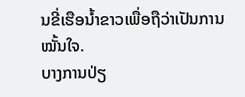ນຂີ່ເຮືອນ້ຳຂາວເພື່ອຖືວ່າເປັນການໝັ້ນໃຈ.
ບາງການປ່ຽ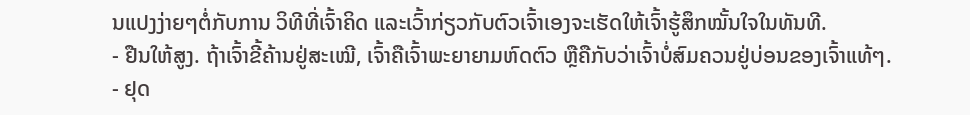ນແປງງ່າຍໆຕໍ່ກັບການ ວິທີທີ່ເຈົ້າຄິດ ແລະເວົ້າກ່ຽວກັບຕົວເຈົ້າເອງຈະເຮັດໃຫ້ເຈົ້າຮູ້ສຶກໝັ້ນໃຈໃນທັນທີ.
- ຢືນໃຫ້ສູງ. ຖ້າເຈົ້າຂີ້ຄ້ານຢູ່ສະເໝີ, ເຈົ້າຄືເຈົ້າພະຍາຍາມຫົດຕົວ ຫຼືຄືກັບວ່າເຈົ້າບໍ່ສົມຄວນຢູ່ບ່ອນຂອງເຈົ້າແທ້ໆ.
- ຢຸດ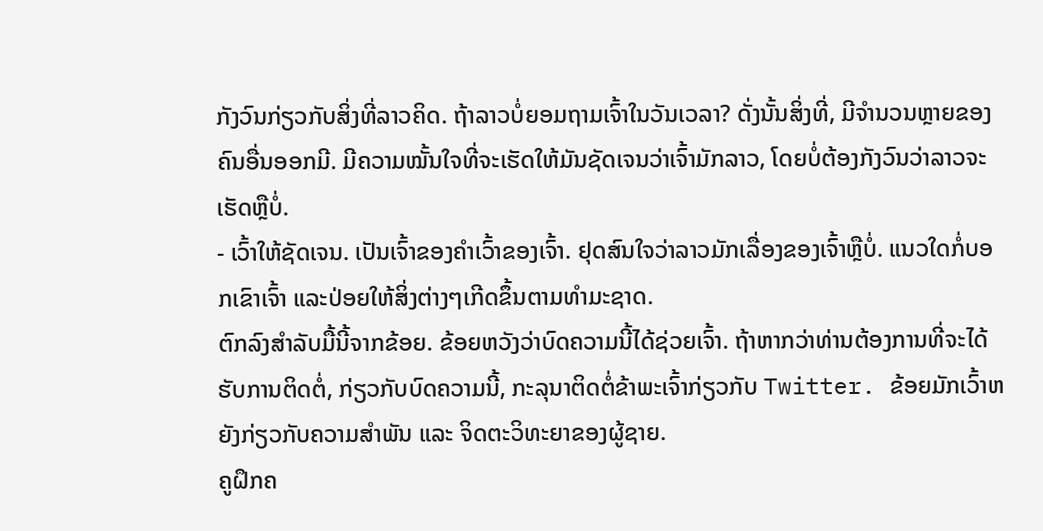ກັງວົນກ່ຽວກັບສິ່ງທີ່ລາວຄິດ. ຖ້າລາວບໍ່ຍອມຖາມເຈົ້າໃນວັນເວລາ? ດັ່ງນັ້ນສິ່ງທີ່, ມີຈໍານວນຫຼາຍຂອງຄົນອື່ນອອກມີ. ມີຄວາມໝັ້ນໃຈທີ່ຈະເຮັດໃຫ້ມັນຊັດເຈນວ່າເຈົ້າມັກລາວ, ໂດຍບໍ່ຕ້ອງກັງວົນວ່າລາວຈະເຮັດຫຼືບໍ່.
- ເວົ້າໃຫ້ຊັດເຈນ. ເປັນເຈົ້າຂອງຄໍາເວົ້າຂອງເຈົ້າ. ຢຸດສົນໃຈວ່າລາວມັກເລື່ອງຂອງເຈົ້າຫຼືບໍ່. ແນວໃດກໍ່ບອກເຂົາເຈົ້າ ແລະປ່ອຍໃຫ້ສິ່ງຕ່າງໆເກີດຂຶ້ນຕາມທໍາມະຊາດ.
ຕົກລົງສຳລັບມື້ນີ້ຈາກຂ້ອຍ. ຂ້ອຍຫວັງວ່າບົດຄວາມນີ້ໄດ້ຊ່ວຍເຈົ້າ. ຖ້າຫາກວ່າທ່ານຕ້ອງການທີ່ຈະໄດ້ຮັບການຕິດຕໍ່, ກ່ຽວກັບບົດຄວາມນີ້, ກະລຸນາຕິດຕໍ່ຂ້າພະເຈົ້າກ່ຽວກັບ Twitter. ຂ້ອຍມັກເວົ້າຫຍັງກ່ຽວກັບຄວາມສຳພັນ ແລະ ຈິດຕະວິທະຍາຂອງຜູ້ຊາຍ.
ຄູຝຶກຄ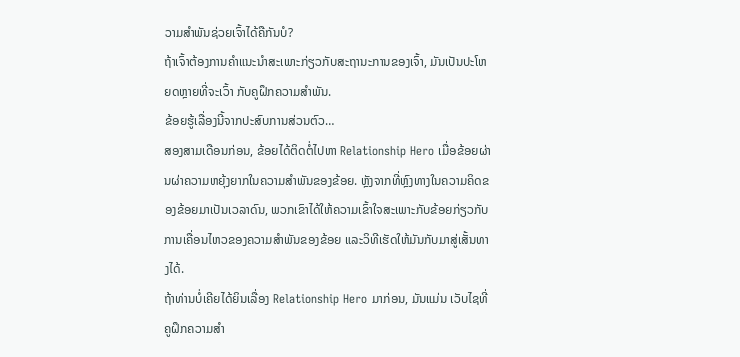ວາມສຳພັນຊ່ວຍເຈົ້າໄດ້ຄືກັນບໍ?
ຖ້າເຈົ້າຕ້ອງການຄຳແນະນຳສະເພາະກ່ຽວກັບສະຖານະການຂອງເຈົ້າ, ມັນເປັນປະໂຫຍດຫຼາຍທີ່ຈະເວົ້າ ກັບຄູຝຶກຄວາມສຳພັນ.
ຂ້ອຍຮູ້ເລື່ອງນີ້ຈາກປະສົບການສ່ວນຕົວ…
ສອງສາມເດືອນກ່ອນ, ຂ້ອຍໄດ້ຕິດຕໍ່ໄປຫາ Relationship Hero ເມື່ອຂ້ອຍຜ່ານຜ່າຄວາມຫຍຸ້ງຍາກໃນຄວາມສຳພັນຂອງຂ້ອຍ. ຫຼັງຈາກທີ່ຫຼົງທາງໃນຄວາມຄິດຂອງຂ້ອຍມາເປັນເວລາດົນ, ພວກເຂົາໄດ້ໃຫ້ຄວາມເຂົ້າໃຈສະເພາະກັບຂ້ອຍກ່ຽວກັບການເຄື່ອນໄຫວຂອງຄວາມສຳພັນຂອງຂ້ອຍ ແລະວິທີເຮັດໃຫ້ມັນກັບມາສູ່ເສັ້ນທາງໄດ້.
ຖ້າທ່ານບໍ່ເຄີຍໄດ້ຍິນເລື່ອງ Relationship Hero ມາກ່ອນ, ມັນແມ່ນ ເວັບໄຊທີ່ຄູຝຶກຄວາມສໍາ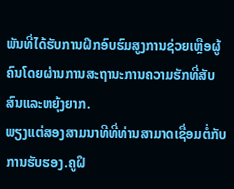ພັນທີ່ໄດ້ຮັບການຝຶກອົບຮົມສູງການຊ່ວຍເຫຼືອຜູ້ຄົນໂດຍຜ່ານການສະຖານະການຄວາມຮັກທີ່ສັບສົນແລະຫຍຸ້ງຍາກ.
ພຽງແຕ່ສອງສາມນາທີທີ່ທ່ານສາມາດເຊື່ອມຕໍ່ກັບການຮັບຮອງ.ຄູຝຶ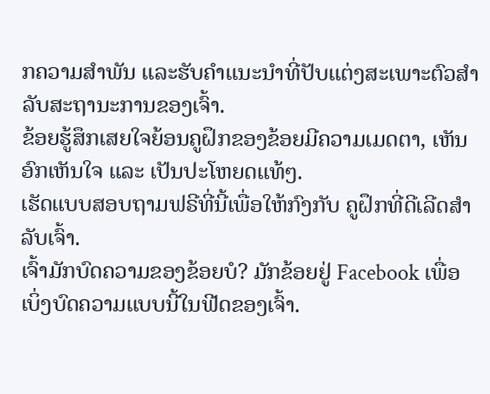ກຄວາມສຳພັນ ແລະຮັບຄຳແນະນຳທີ່ປັບແຕ່ງສະເພາະຕົວສຳລັບສະຖານະການຂອງເຈົ້າ.
ຂ້ອຍຮູ້ສຶກເສຍໃຈຍ້ອນຄູຝຶກຂອງຂ້ອຍມີຄວາມເມດຕາ, ເຫັນອົກເຫັນໃຈ ແລະ ເປັນປະໂຫຍດແທ້ໆ.
ເຮັດແບບສອບຖາມຟຣີທີ່ນີ້ເພື່ອໃຫ້ກົງກັບ ຄູຝຶກທີ່ດີເລີດສຳລັບເຈົ້າ.
ເຈົ້າມັກບົດຄວາມຂອງຂ້ອຍບໍ? ມັກຂ້ອຍຢູ່ Facebook ເພື່ອເບິ່ງບົດຄວາມແບບນີ້ໃນຟີດຂອງເຈົ້າ.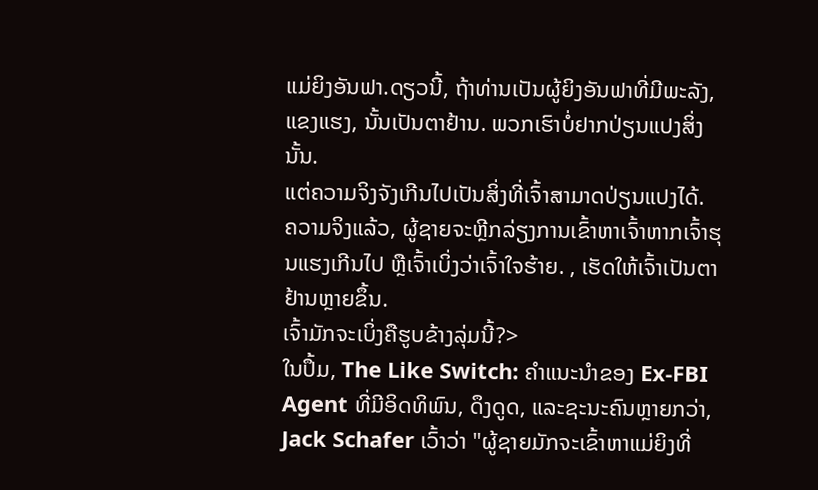ແມ່ຍິງອັນຟາ.ດຽວນີ້, ຖ້າທ່ານເປັນຜູ້ຍິງອັນຟາທີ່ມີພະລັງ, ແຂງແຮງ, ນັ້ນເປັນຕາຢ້ານ. ພວກເຮົາບໍ່ຢາກປ່ຽນແປງສິ່ງນັ້ນ.
ແຕ່ຄວາມຈິງຈັງເກີນໄປເປັນສິ່ງທີ່ເຈົ້າສາມາດປ່ຽນແປງໄດ້.
ຄວາມຈິງແລ້ວ, ຜູ້ຊາຍຈະຫຼີກລ່ຽງການເຂົ້າຫາເຈົ້າຫາກເຈົ້າຮຸນແຮງເກີນໄປ ຫຼືເຈົ້າເບິ່ງວ່າເຈົ້າໃຈຮ້າຍ. , ເຮັດໃຫ້ເຈົ້າເປັນຕາຢ້ານຫຼາຍຂຶ້ນ.
ເຈົ້າມັກຈະເບິ່ງຄືຮູບຂ້າງລຸ່ມນີ້?>
ໃນປຶ້ມ, The Like Switch: ຄໍາແນະນໍາຂອງ Ex-FBI Agent ທີ່ມີອິດທິພົນ, ດຶງດູດ, ແລະຊະນະຄົນຫຼາຍກວ່າ, Jack Schafer ເວົ້າວ່າ "ຜູ້ຊາຍມັກຈະເຂົ້າຫາແມ່ຍິງທີ່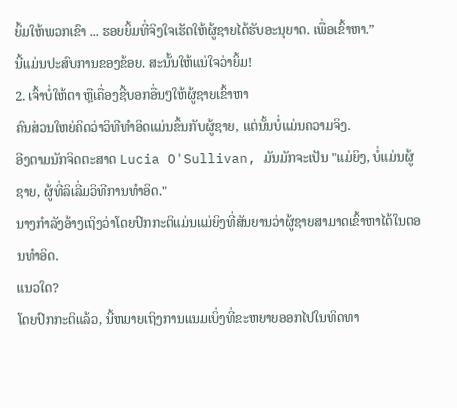ຍິ້ມໃຫ້ພວກເຂົາ ... ຮອຍຍິ້ມທີ່ຈິງໃຈເຮັດໃຫ້ຜູ້ຊາຍໄດ້ຮັບອະນຸຍາດ. ເພື່ອເຂົ້າຫາ.”
ນີ້ແມ່ນປະສົບການຂອງຂ້ອຍ. ສະນັ້ນໃຫ້ແນ່ໃຈວ່າຍິ້ມ!
2. ເຈົ້າບໍ່ໃຫ້ຕາ ຫຼືເຄື່ອງຊີ້ບອກອື່ນໆໃຫ້ຜູ້ຊາຍເຂົ້າຫາ
ຄົນສ່ວນໃຫຍ່ຄິດວ່າວິທີທຳອິດແມ່ນຂຶ້ນກັບຜູ້ຊາຍ, ແຕ່ນັ້ນບໍ່ແມ່ນຄວາມຈິງ.
ອີງຕາມນັກຈິດຕະສາດ Lucia O'Sullivan, ມັນມັກຈະເປັນ "ແມ່ຍິງ, ບໍ່ແມ່ນຜູ້ຊາຍ, ຜູ້ທີ່ລິເລີ່ມວິທີການທໍາອິດ."
ນາງກໍາລັງອ້າງເຖິງວ່າໂດຍປົກກະຕິແມ່ນແມ່ຍິງທີ່ສັນຍານວ່າຜູ້ຊາຍສາມາດເຂົ້າຫາໄດ້ໃນຕອນທໍາອິດ.
ແນວໃດ?
ໂດຍປົກກະຕິແລ້ວ, ນີ້ຫມາຍເຖິງການແນມເບິ່ງທີ່ຂະຫຍາຍອອກໄປໃນທິດທາ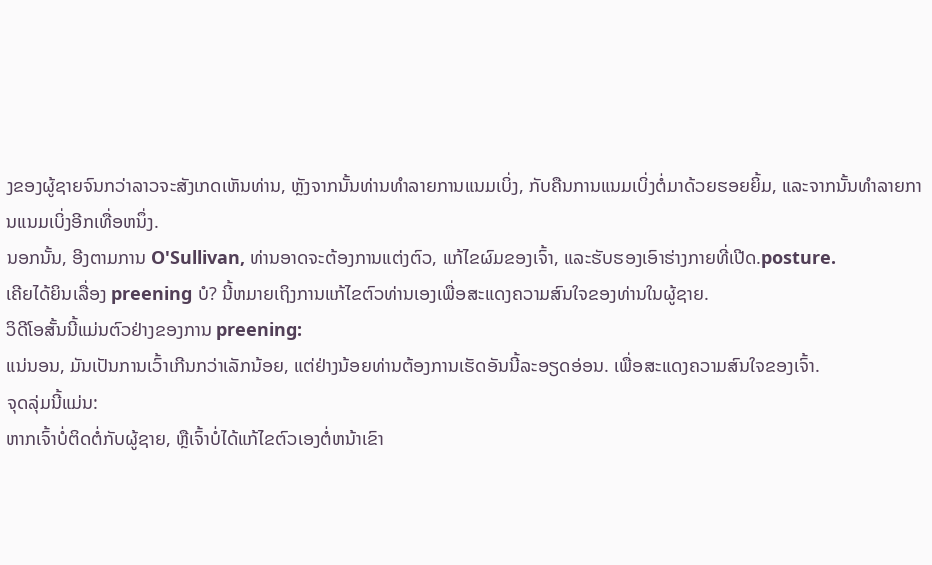ງຂອງຜູ້ຊາຍຈົນກວ່າລາວຈະສັງເກດເຫັນທ່ານ, ຫຼັງຈາກນັ້ນທ່ານທໍາລາຍການແນມເບິ່ງ, ກັບຄືນການແນມເບິ່ງຕໍ່ມາດ້ວຍຮອຍຍິ້ມ, ແລະຈາກນັ້ນທໍາລາຍການແນມເບິ່ງອີກເທື່ອຫນຶ່ງ.
ນອກນັ້ນ, ອີງຕາມການ O'Sullivan, ທ່ານອາດຈະຕ້ອງການແຕ່ງຕົວ, ແກ້ໄຂຜົມຂອງເຈົ້າ, ແລະຮັບຮອງເອົາຮ່າງກາຍທີ່ເປີດ.posture.
ເຄີຍໄດ້ຍິນເລື່ອງ preening ບໍ? ນີ້ຫມາຍເຖິງການແກ້ໄຂຕົວທ່ານເອງເພື່ອສະແດງຄວາມສົນໃຈຂອງທ່ານໃນຜູ້ຊາຍ.
ວິດີໂອສັ້ນນີ້ແມ່ນຕົວຢ່າງຂອງການ preening:
ແນ່ນອນ, ມັນເປັນການເວົ້າເກີນກວ່າເລັກນ້ອຍ, ແຕ່ຢ່າງນ້ອຍທ່ານຕ້ອງການເຮັດອັນນີ້ລະອຽດອ່ອນ. ເພື່ອສະແດງຄວາມສົນໃຈຂອງເຈົ້າ.
ຈຸດລຸ່ມນີ້ແມ່ນ:
ຫາກເຈົ້າບໍ່ຕິດຕໍ່ກັບຜູ້ຊາຍ, ຫຼືເຈົ້າບໍ່ໄດ້ແກ້ໄຂຕົວເອງຕໍ່ຫນ້າເຂົາ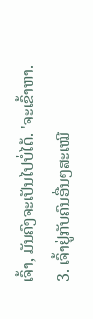ເຈົ້າ, ມັນຄົງຈະເປັນໄປບໍ່ໄດ້. 'ຈະເຂົ້າຫາ.
3. ເຈົ້າຢູ່ກັບຄົນອື່ນໆສະເໝີ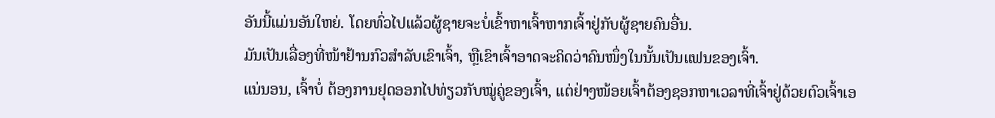ອັນນີ້ແມ່ນອັນໃຫຍ່. ໂດຍທົ່ວໄປແລ້ວຜູ້ຊາຍຈະບໍ່ເຂົ້າຫາເຈົ້າຫາກເຈົ້າຢູ່ກັບຜູ້ຊາຍຄົນອື່ນ.
ມັນເປັນເລື່ອງທີ່ໜ້າຢ້ານກົວສຳລັບເຂົາເຈົ້າ, ຫຼືເຂົາເຈົ້າອາດຈະຄິດວ່າຄົນໜຶ່ງໃນນັ້ນເປັນແຟນຂອງເຈົ້າ.
ແນ່ນອນ, ເຈົ້າບໍ່ ຕ້ອງການຢຸດອອກໄປທ່ຽວກັບໝູ່ຄູ່ຂອງເຈົ້າ, ແຕ່ຢ່າງໜ້ອຍເຈົ້າຕ້ອງຊອກຫາເວລາທີ່ເຈົ້າຢູ່ດ້ວຍຕົວເຈົ້າເອ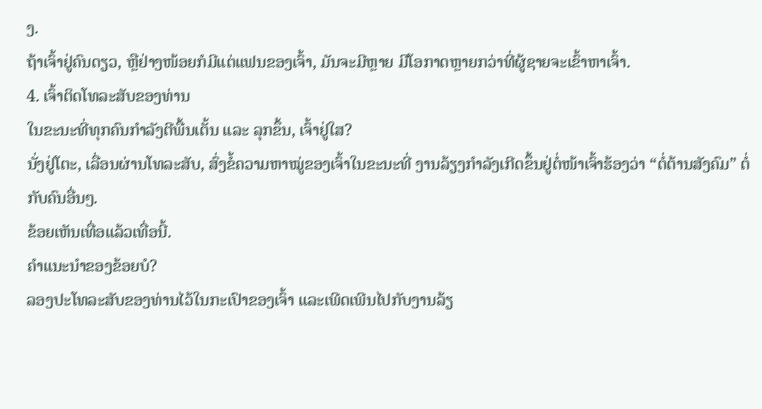ງ.
ຖ້າເຈົ້າຢູ່ຄົນດຽວ, ຫຼືຢ່າງໜ້ອຍກໍມີແຕ່ແຟນຂອງເຈົ້າ, ມັນຈະມີຫຼາຍ ມີໂອກາດຫຼາຍກວ່າທີ່ຜູ້ຊາຍຈະເຂົ້າຫາເຈົ້າ.
4. ເຈົ້າຕິດໂທລະສັບຂອງທ່ານ
ໃນຂະນະທີ່ທຸກຄົນກຳລັງຕີພື້ນເຕັ້ນ ແລະ ລຸກຂຶ້ນ, ເຈົ້າຢູ່ໃສ?
ນັ່ງຢູ່ໂຕະ, ເລື່ອນຜ່ານໂທລະສັບ, ສົ່ງຂໍ້ຄວາມຫາໝູ່ຂອງເຈົ້າໃນຂະນະທີ່ ງານລ້ຽງກຳລັງເກີດຂຶ້ນຢູ່ຕໍ່ໜ້າເຈົ້າຮ້ອງວ່າ “ຕໍ່ຕ້ານສັງຄົມ” ຕໍ່ກັບຄົນອື່ນໆ.
ຂ້ອຍເຫັນເທື່ອແລ້ວເທື່ອນີ້.
ຄຳແນະນຳຂອງຂ້ອຍບໍ?
ລອງປະໂທລະສັບຂອງທ່ານໄວ້ໃນກະເປົາຂອງເຈົ້າ ແລະເພີດເພີນໄປກັບງານລ້ຽ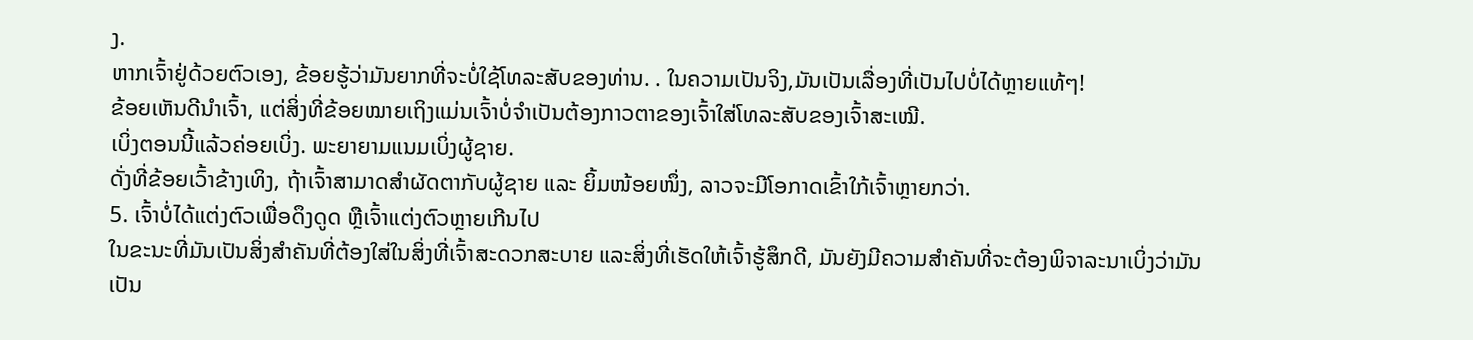ງ.
ຫາກເຈົ້າຢູ່ດ້ວຍຕົວເອງ, ຂ້ອຍຮູ້ວ່າມັນຍາກທີ່ຈະບໍ່ໃຊ້ໂທລະສັບຂອງທ່ານ. . ໃນຄວາມເປັນຈິງ,ມັນເປັນເລື່ອງທີ່ເປັນໄປບໍ່ໄດ້ຫຼາຍແທ້ໆ!
ຂ້ອຍເຫັນດີນຳເຈົ້າ, ແຕ່ສິ່ງທີ່ຂ້ອຍໝາຍເຖິງແມ່ນເຈົ້າບໍ່ຈຳເປັນຕ້ອງກາວຕາຂອງເຈົ້າໃສ່ໂທລະສັບຂອງເຈົ້າສະເໝີ.
ເບິ່ງຕອນນີ້ແລ້ວຄ່ອຍເບິ່ງ. ພະຍາຍາມແນມເບິ່ງຜູ້ຊາຍ.
ດັ່ງທີ່ຂ້ອຍເວົ້າຂ້າງເທິງ, ຖ້າເຈົ້າສາມາດສຳຜັດຕາກັບຜູ້ຊາຍ ແລະ ຍິ້ມໜ້ອຍໜຶ່ງ, ລາວຈະມີໂອກາດເຂົ້າໃກ້ເຈົ້າຫຼາຍກວ່າ.
5. ເຈົ້າບໍ່ໄດ້ແຕ່ງຕົວເພື່ອດຶງດູດ ຫຼືເຈົ້າແຕ່ງຕົວຫຼາຍເກີນໄປ
ໃນຂະນະທີ່ມັນເປັນສິ່ງສຳຄັນທີ່ຕ້ອງໃສ່ໃນສິ່ງທີ່ເຈົ້າສະດວກສະບາຍ ແລະສິ່ງທີ່ເຮັດໃຫ້ເຈົ້າຮູ້ສຶກດີ, ມັນຍັງມີຄວາມສຳຄັນທີ່ຈະຕ້ອງພິຈາລະນາເບິ່ງວ່າມັນເປັນ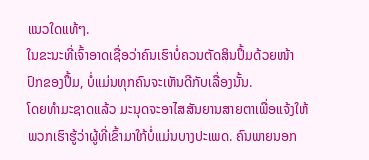ແນວໃດແທ້ໆ.
ໃນຂະນະທີ່ເຈົ້າອາດເຊື່ອວ່າຄົນເຮົາບໍ່ຄວນຕັດສິນປຶ້ມດ້ວຍໜ້າປົກຂອງປຶ້ມ, ບໍ່ແມ່ນທຸກຄົນຈະເຫັນດີກັບເລື່ອງນັ້ນ.
ໂດຍທຳມະຊາດແລ້ວ ມະນຸດຈະອາໄສສັນຍານສາຍຕາເພື່ອແຈ້ງໃຫ້ພວກເຮົາຮູ້ວ່າຜູ້ທີ່ເຂົ້າມາໃກ້ບໍ່ແມ່ນບາງປະເພດ. ຄົນພາຍນອກ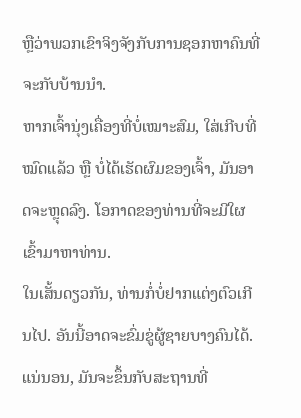ຫຼືວ່າພວກເຂົາຈິງຈັງກັບການຊອກຫາຄົນທີ່ຈະກັບບ້ານນຳ.
ຫາກເຈົ້ານຸ່ງເຄື່ອງທີ່ບໍ່ເໝາະສົມ, ໃສ່ເກີບທີ່ໝົດແລ້ວ ຫຼື ບໍ່ໄດ້ເຮັດຜົມຂອງເຈົ້າ, ມັນອາດຈະຫຼຸດລົງ. ໂອກາດຂອງທ່ານທີ່ຈະມີໃຜເຂົ້າມາຫາທ່ານ.
ໃນເສັ້ນດຽວກັນ, ທ່ານກໍ່ບໍ່ຢາກແຕ່ງຕົວເກີນໄປ. ອັນນີ້ອາດຈະຂົ່ມຂູ່ຜູ້ຊາຍບາງຄົນໄດ້.
ແນ່ນອນ, ມັນຈະຂຶ້ນກັບສະຖານທີ່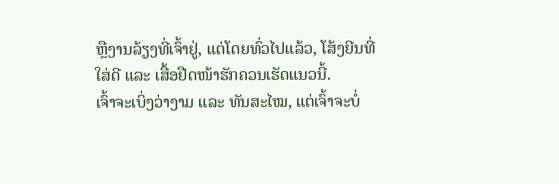ຫຼືງານລ້ຽງທີ່ເຈົ້າຢູ່, ແຕ່ໂດຍທົ່ວໄປແລ້ວ, ໂສ້ງຍີນທີ່ໃສ່ດີ ແລະ ເສື້ອຢືດໜ້າຮັກຄວນເຮັດແນວນີ້.
ເຈົ້າຈະເບິ່ງວ່າງາມ ແລະ ທັນສະໄໝ, ແຕ່ເຈົ້າຈະບໍ່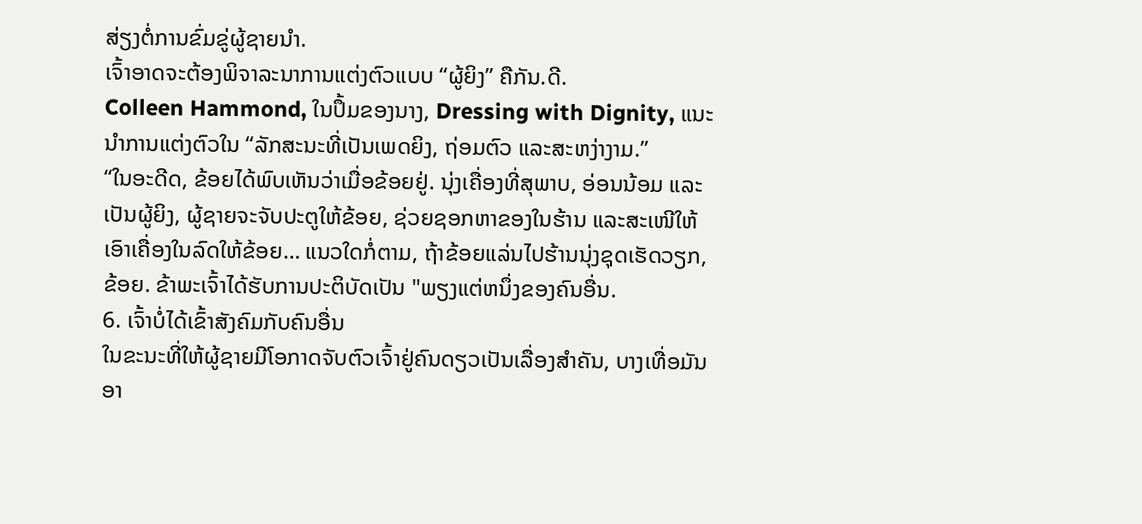ສ່ຽງຕໍ່ການຂົ່ມຂູ່ຜູ້ຊາຍນຳ.
ເຈົ້າອາດຈະຕ້ອງພິຈາລະນາການແຕ່ງຕົວແບບ “ຜູ້ຍິງ” ຄືກັນ.ດີ.
Colleen Hammond, ໃນປຶ້ມຂອງນາງ, Dressing with Dignity, ແນະນໍາການແຕ່ງຕົວໃນ “ລັກສະນະທີ່ເປັນເພດຍິງ, ຖ່ອມຕົວ ແລະສະຫງ່າງາມ.”
“ໃນອະດີດ, ຂ້ອຍໄດ້ພົບເຫັນວ່າເມື່ອຂ້ອຍຢູ່. ນຸ່ງເຄື່ອງທີ່ສຸພາບ, ອ່ອນນ້ອມ ແລະ ເປັນຜູ້ຍິງ, ຜູ້ຊາຍຈະຈັບປະຕູໃຫ້ຂ້ອຍ, ຊ່ວຍຊອກຫາຂອງໃນຮ້ານ ແລະສະເໜີໃຫ້ເອົາເຄື່ອງໃນລົດໃຫ້ຂ້ອຍ… ແນວໃດກໍ່ຕາມ, ຖ້າຂ້ອຍແລ່ນໄປຮ້ານນຸ່ງຊຸດເຮັດວຽກ, ຂ້ອຍ. ຂ້າພະເຈົ້າໄດ້ຮັບການປະຕິບັດເປັນ "ພຽງແຕ່ຫນຶ່ງຂອງຄົນອື່ນ.
6. ເຈົ້າບໍ່ໄດ້ເຂົ້າສັງຄົມກັບຄົນອື່ນ
ໃນຂະນະທີ່ໃຫ້ຜູ້ຊາຍມີໂອກາດຈັບຕົວເຈົ້າຢູ່ຄົນດຽວເປັນເລື່ອງສຳຄັນ, ບາງເທື່ອມັນອາ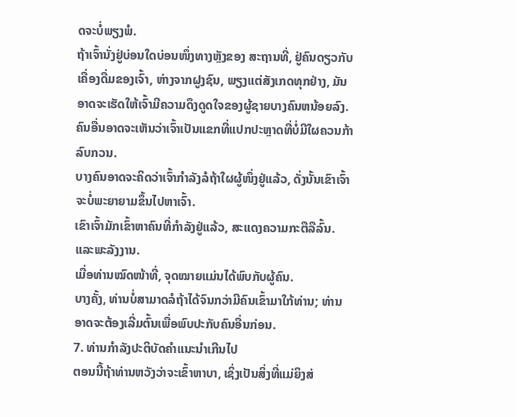ດຈະບໍ່ພຽງພໍ.
ຖ້າເຈົ້ານັ່ງຢູ່ບ່ອນໃດບ່ອນໜຶ່ງທາງຫຼັງຂອງ ສະຖານທີ່, ຢູ່ຄົນດຽວກັບເຄື່ອງດື່ມຂອງເຈົ້າ, ຫ່າງຈາກຝູງຊົນ, ພຽງແຕ່ສັງເກດທຸກຢ່າງ, ມັນອາດຈະເຮັດໃຫ້ເຈົ້າມີຄວາມດຶງດູດໃຈຂອງຜູ້ຊາຍບາງຄົນຫນ້ອຍລົງ.
ຄົນອື່ນອາດຈະເຫັນວ່າເຈົ້າເປັນແຂກທີ່ແປກປະຫຼາດທີ່ບໍ່ມີໃຜຄວນກ້າລົບກວນ.
ບາງຄົນອາດຈະຄິດວ່າເຈົ້າກຳລັງລໍຖ້າໃຜຜູ້ໜຶ່ງຢູ່ແລ້ວ, ດັ່ງນັ້ນເຂົາເຈົ້າຈະບໍ່ພະຍາຍາມຂຶ້ນໄປຫາເຈົ້າ.
ເຂົາເຈົ້າມັກເຂົ້າຫາຄົນທີ່ກຳລັງຢູ່ແລ້ວ, ສະແດງຄວາມກະຕືລືລົ້ນ. ແລະພະລັງງານ.
ເມື່ອທ່ານໝົດໜ້າທີ່, ຈຸດໝາຍແມ່ນໄດ້ພົບກັບຜູ້ຄົນ.
ບາງຄັ້ງ, ທ່ານບໍ່ສາມາດລໍຖ້າໄດ້ຈົນກວ່າມີຄົນເຂົ້າມາໃກ້ທ່ານ; ທ່ານອາດຈະຕ້ອງເລີ່ມຕົ້ນເພື່ອພົບປະກັບຄົນອື່ນກ່ອນ.
7. ທ່ານກໍາລັງປະຕິບັດຄໍາແນະນໍາເກີນໄປ
ຕອນນີ້ຖ້າທ່ານຫວັງວ່າຈະເຂົ້າຫາບາ, ເຊິ່ງເປັນສິ່ງທີ່ແມ່ຍິງສ່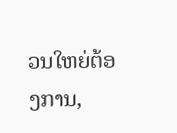ວນໃຫຍ່ຕ້ອງການ,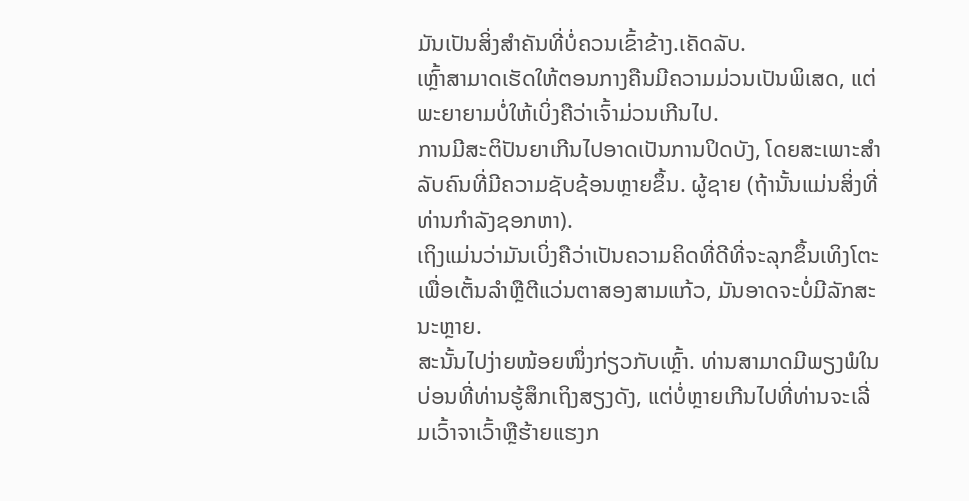ມັນເປັນສິ່ງສໍາຄັນທີ່ບໍ່ຄວນເຂົ້າຂ້າງ.ເຄັດລັບ.
ເຫຼົ້າສາມາດເຮັດໃຫ້ຕອນກາງຄືນມີຄວາມມ່ວນເປັນພິເສດ, ແຕ່ພະຍາຍາມບໍ່ໃຫ້ເບິ່ງຄືວ່າເຈົ້າມ່ວນເກີນໄປ.
ການມີສະຕິປັນຍາເກີນໄປອາດເປັນການປິດບັງ, ໂດຍສະເພາະສຳລັບຄົນທີ່ມີຄວາມຊັບຊ້ອນຫຼາຍຂຶ້ນ. ຜູ້ຊາຍ (ຖ້ານັ້ນແມ່ນສິ່ງທີ່ທ່ານກໍາລັງຊອກຫາ).
ເຖິງແມ່ນວ່າມັນເບິ່ງຄືວ່າເປັນຄວາມຄິດທີ່ດີທີ່ຈະລຸກຂຶ້ນເທິງໂຕະເພື່ອເຕັ້ນລໍາຫຼືຕີແວ່ນຕາສອງສາມແກ້ວ, ມັນອາດຈະບໍ່ມີລັກສະນະຫຼາຍ.
ສະນັ້ນໄປງ່າຍໜ້ອຍໜຶ່ງກ່ຽວກັບເຫຼົ້າ. ທ່ານສາມາດມີພຽງພໍໃນບ່ອນທີ່ທ່ານຮູ້ສຶກເຖິງສຽງດັງ, ແຕ່ບໍ່ຫຼາຍເກີນໄປທີ່ທ່ານຈະເລີ່ມເວົ້າຈາເວົ້າຫຼືຮ້າຍແຮງກ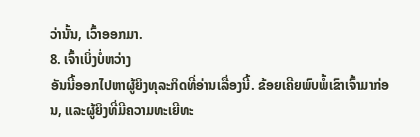ວ່ານັ້ນ, ເວົ້າອອກມາ.
8. ເຈົ້າເບິ່ງບໍ່ຫວ່າງ
ອັນນີ້ອອກໄປຫາຜູ້ຍິງທຸລະກິດທີ່ອ່ານເລື່ອງນີ້. ຂ້ອຍເຄີຍພົບພໍ້ເຂົາເຈົ້າມາກ່ອນ, ແລະຜູ້ຍິງທີ່ມີຄວາມທະເຍີທະ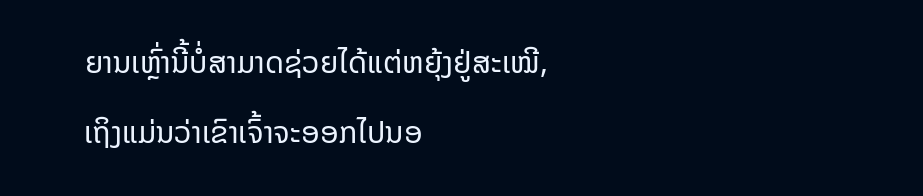ຍານເຫຼົ່ານີ້ບໍ່ສາມາດຊ່ວຍໄດ້ແຕ່ຫຍຸ້ງຢູ່ສະເໝີ, ເຖິງແມ່ນວ່າເຂົາເຈົ້າຈະອອກໄປນອ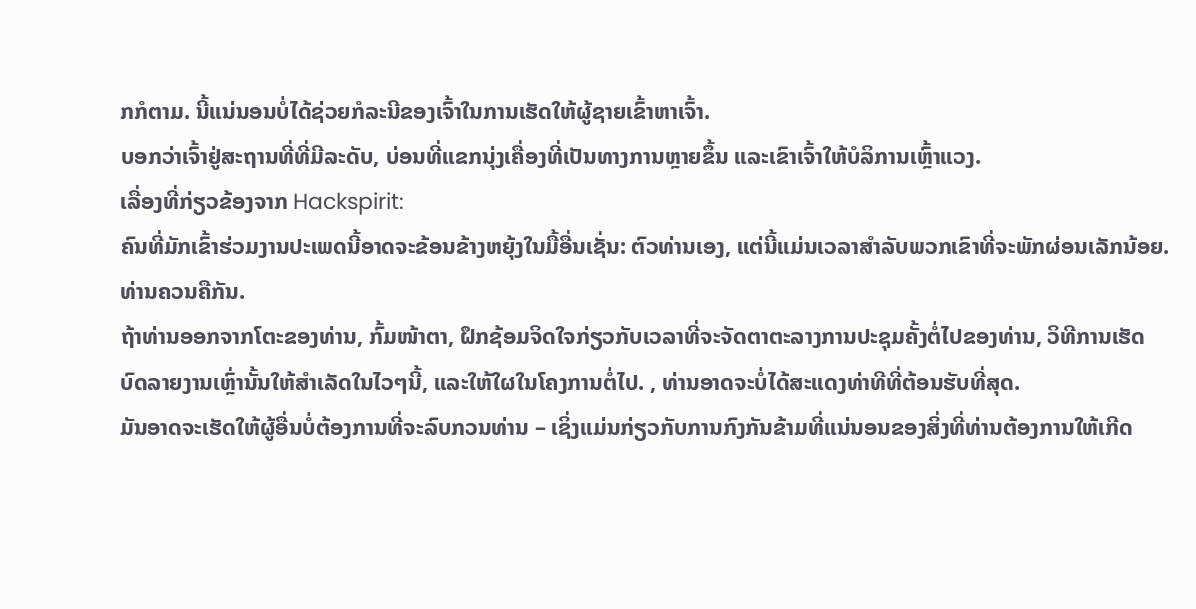ກກໍຕາມ. ນີ້ແນ່ນອນບໍ່ໄດ້ຊ່ວຍກໍລະນີຂອງເຈົ້າໃນການເຮັດໃຫ້ຜູ້ຊາຍເຂົ້າຫາເຈົ້າ.
ບອກວ່າເຈົ້າຢູ່ສະຖານທີ່ທີ່ມີລະດັບ, ບ່ອນທີ່ແຂກນຸ່ງເຄື່ອງທີ່ເປັນທາງການຫຼາຍຂຶ້ນ ແລະເຂົາເຈົ້າໃຫ້ບໍລິການເຫຼົ້າແວງ.
ເລື່ອງທີ່ກ່ຽວຂ້ອງຈາກ Hackspirit:
ຄົນທີ່ມັກເຂົ້າຮ່ວມງານປະເພດນີ້ອາດຈະຂ້ອນຂ້າງຫຍຸ້ງໃນມື້ອື່ນເຊັ່ນ: ຕົວທ່ານເອງ, ແຕ່ນີ້ແມ່ນເວລາສໍາລັບພວກເຂົາທີ່ຈະພັກຜ່ອນເລັກນ້ອຍ. ທ່ານຄວນຄືກັນ.
ຖ້າທ່ານອອກຈາກໂຕະຂອງທ່ານ, ກົ້ມໜ້າຕາ, ຝຶກຊ້ອມຈິດໃຈກ່ຽວກັບເວລາທີ່ຈະຈັດຕາຕະລາງການປະຊຸມຄັ້ງຕໍ່ໄປຂອງທ່ານ, ວິທີການເຮັດບົດລາຍງານເຫຼົ່ານັ້ນໃຫ້ສໍາເລັດໃນໄວໆນີ້, ແລະໃຫ້ໃຜໃນໂຄງການຕໍ່ໄປ. , ທ່ານອາດຈະບໍ່ໄດ້ສະແດງທ່າທີທີ່ຕ້ອນຮັບທີ່ສຸດ.
ມັນອາດຈະເຮັດໃຫ້ຜູ້ອື່ນບໍ່ຕ້ອງການທີ່ຈະລົບກວນທ່ານ – ເຊິ່ງແມ່ນກ່ຽວກັບການກົງກັນຂ້າມທີ່ແນ່ນອນຂອງສິ່ງທີ່ທ່ານຕ້ອງການໃຫ້ເກີດ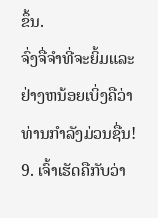ຂຶ້ນ.
ຈົ່ງຈື່ຈໍາທີ່ຈະຍິ້ມແລະຢ່າງຫນ້ອຍເບິ່ງຄືວ່າທ່ານກໍາລັງມ່ວນຊື່ນ!
9. ເຈົ້າເຮັດຄືກັບວ່າ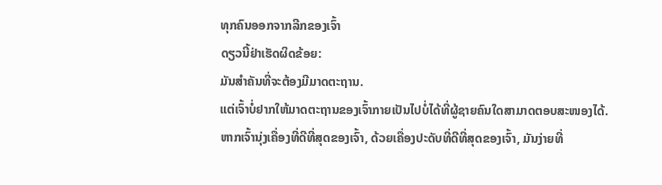ທຸກຄົນອອກຈາກລີກຂອງເຈົ້າ
ດຽວນີ້ຢ່າເຮັດຜິດຂ້ອຍ:
ມັນສຳຄັນທີ່ຈະຕ້ອງມີມາດຕະຖານ.
ແຕ່ເຈົ້າບໍ່ຢາກໃຫ້ມາດຕະຖານຂອງເຈົ້າກາຍເປັນໄປບໍ່ໄດ້ທີ່ຜູ້ຊາຍຄົນໃດສາມາດຕອບສະໜອງໄດ້.
ຫາກເຈົ້ານຸ່ງເຄື່ອງທີ່ດີທີ່ສຸດຂອງເຈົ້າ, ດ້ວຍເຄື່ອງປະດັບທີ່ດີທີ່ສຸດຂອງເຈົ້າ, ມັນງ່າຍທີ່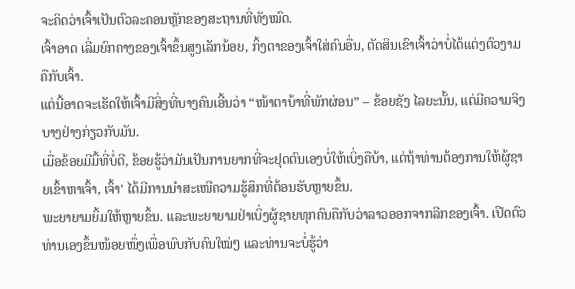ຈະຄິດວ່າເຈົ້າເປັນຕົວລະຄອນຫຼັກຂອງສະຖານທີ່ທັງໝົດ.
ເຈົ້າອາດ ເລີ່ມຍົກຄາງຂອງເຈົ້າຂຶ້ນສູງເລັກນ້ອຍ, ກິ້ງຕາຂອງເຈົ້າໃສ່ຄົນອື່ນ, ຕັດສິນເຂົາເຈົ້າວ່າບໍ່ໄດ້ແຕ່ງຕົວງາມຄືກັບເຈົ້າ.
ແຕ່ນີ້ອາດຈະເຮັດໃຫ້ເຈົ້າມີສິ່ງທີ່ບາງຄົນເອີ້ນວ່າ “ໜ້າຕາບ້າທີ່ພັກຜ່ອນ” – ຂ້ອຍຊັງ ໄລຍະນັ້ນ, ແຕ່ມີຄວາມຈິງບາງຢ່າງກ່ຽວກັບມັນ.
ເມື່ອຂ້ອຍມີມື້ທີ່ບໍ່ດີ, ຂ້ອຍຮູ້ວ່າມັນເປັນການຍາກທີ່ຈະຢຸດຕົນເອງບໍ່ໃຫ້ເບິ່ງຄືບ້າ, ແຕ່ຖ້າທ່ານຕ້ອງການໃຫ້ຜູ້ຊາຍເຂົ້າຫາເຈົ້າ, ເຈົ້າ' ໄດ້ມີການນຳສະເໜີຄວາມຮູ້ສຶກທີ່ຕ້ອນຮັບຫຼາຍຂຶ້ນ.
ພະຍາຍາມຍິ້ມໃຫ້ຫຼາຍຂຶ້ນ. ແລະພະຍາຍາມຢ່າເບິ່ງຜູ້ຊາຍທຸກຄົນຄືກັບວ່າລາວອອກຈາກລີກຂອງເຈົ້າ. ເປີດຕົວທ່ານເອງຂຶ້ນໜ້ອຍໜຶ່ງເພື່ອພົບກັບຄົນໃໝ່ໆ ແລະທ່ານຈະບໍ່ຮູ້ວ່າ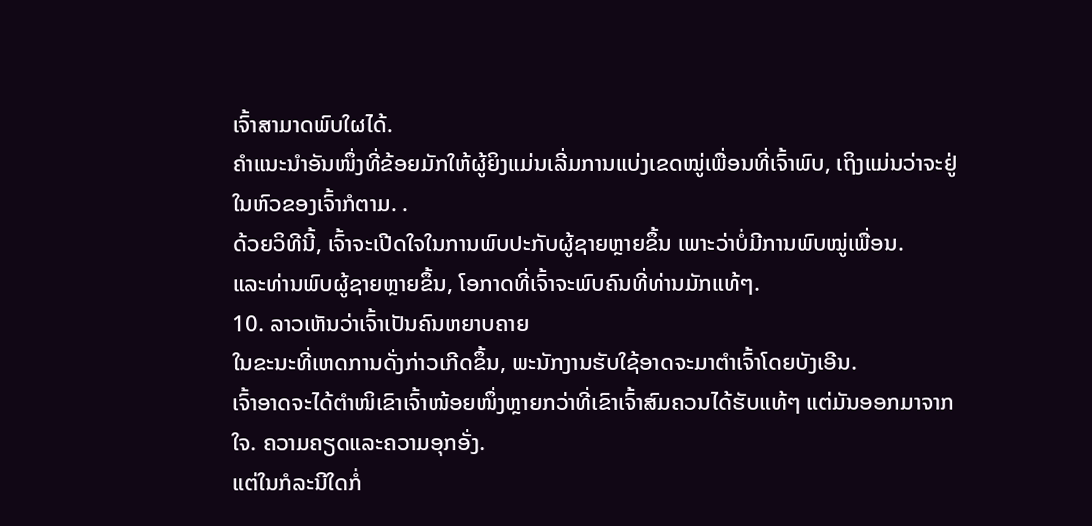ເຈົ້າສາມາດພົບໃຜໄດ້.
ຄຳແນະນຳອັນໜຶ່ງທີ່ຂ້ອຍມັກໃຫ້ຜູ້ຍິງແມ່ນເລີ່ມການແບ່ງເຂດໝູ່ເພື່ອນທີ່ເຈົ້າພົບ, ເຖິງແມ່ນວ່າຈະຢູ່ໃນຫົວຂອງເຈົ້າກໍຕາມ. .
ດ້ວຍວິທີນີ້, ເຈົ້າຈະເປີດໃຈໃນການພົບປະກັບຜູ້ຊາຍຫຼາຍຂຶ້ນ ເພາະວ່າບໍ່ມີການພົບໝູ່ເພື່ອນ.
ແລະທ່ານພົບຜູ້ຊາຍຫຼາຍຂຶ້ນ, ໂອກາດທີ່ເຈົ້າຈະພົບຄົນທີ່ທ່ານມັກແທ້ໆ.
10. ລາວເຫັນວ່າເຈົ້າເປັນຄົນຫຍາບຄາຍ
ໃນຂະນະທີ່ເຫດການດັ່ງກ່າວເກີດຂຶ້ນ, ພະນັກງານຮັບໃຊ້ອາດຈະມາຕຳເຈົ້າໂດຍບັງເອີນ.
ເຈົ້າອາດຈະໄດ້ຕຳໜິເຂົາເຈົ້າໜ້ອຍໜຶ່ງຫຼາຍກວ່າທີ່ເຂົາເຈົ້າສົມຄວນໄດ້ຮັບແທ້ໆ ແຕ່ມັນອອກມາຈາກໃຈ. ຄວາມຄຽດແລະຄວາມອຸກອັ່ງ.
ແຕ່ໃນກໍລະນີໃດກໍ່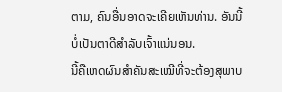ຕາມ, ຄົນອື່ນອາດຈະເຄີຍເຫັນທ່ານ. ອັນນີ້ບໍ່ເປັນຕາດີສຳລັບເຈົ້າແນ່ນອນ.
ນີ້ຄືເຫດຜົນສຳຄັນສະເໝີທີ່ຈະຕ້ອງສຸພາບ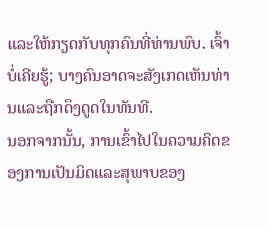ແລະໃຫ້ກຽດກັບທຸກຄົນທີ່ທ່ານພົບ. ເຈົ້າບໍ່ເຄີຍຮູ້; ບາງຄົນອາດຈະສັງເກດເຫັນທ່ານແລະຖືກດຶງດູດໃນທັນທີ.
ນອກຈາກນັ້ນ, ການເຂົ້າໄປໃນຄວາມຄິດຂອງການເປັນມິດແລະສຸພາບຂອງ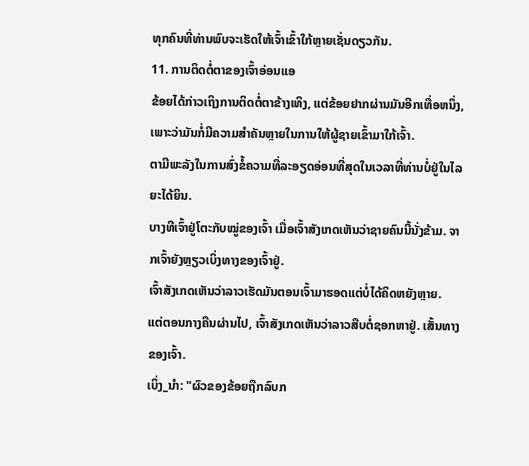ທຸກຄົນທີ່ທ່ານພົບຈະເຮັດໃຫ້ເຈົ້າເຂົ້າໃກ້ຫຼາຍເຊັ່ນດຽວກັນ.
11. ການຕິດຕໍ່ຕາຂອງເຈົ້າອ່ອນແອ
ຂ້ອຍໄດ້ກ່າວເຖິງການຕິດຕໍ່ຕາຂ້າງເທິງ, ແຕ່ຂ້ອຍຢາກຜ່ານມັນອີກເທື່ອຫນຶ່ງ, ເພາະວ່າມັນກໍ່ມີຄວາມສໍາຄັນຫຼາຍໃນການໃຫ້ຜູ້ຊາຍເຂົ້າມາໃກ້ເຈົ້າ.
ຕາມີພະລັງໃນການສົ່ງຂໍ້ຄວາມທີ່ລະອຽດອ່ອນທີ່ສຸດໃນເວລາທີ່ທ່ານບໍ່ຢູ່ໃນໄລຍະໄດ້ຍິນ.
ບາງທີເຈົ້າຢູ່ໂຕະກັບໝູ່ຂອງເຈົ້າ ເມື່ອເຈົ້າສັງເກດເຫັນວ່າຊາຍຄົນນີ້ນັ່ງຂ້າມ. ຈາກເຈົ້າຍັງຫຼຽວເບິ່ງທາງຂອງເຈົ້າຢູ່.
ເຈົ້າສັງເກດເຫັນວ່າລາວເຮັດມັນຕອນເຈົ້າມາຮອດແຕ່ບໍ່ໄດ້ຄິດຫຍັງຫຼາຍ.
ແຕ່ຕອນກາງຄືນຜ່ານໄປ, ເຈົ້າສັງເກດເຫັນວ່າລາວສືບຕໍ່ຊອກຫາຢູ່. ເສັ້ນທາງຂອງເຈົ້າ.
ເບິ່ງ_ນຳ: "ຜົວຂອງຂ້ອຍຖືກລົບກ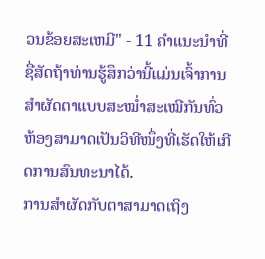ວນຂ້ອຍສະເຫມີ" - 11 ຄໍາແນະນໍາທີ່ຊື່ສັດຖ້າທ່ານຮູ້ສຶກວ່ານີ້ແມ່ນເຈົ້າການສຳຜັດຕາແບບສະໝ່ຳສະເໝີກັນທົ່ວຫ້ອງສາມາດເປັນວິທີໜຶ່ງທີ່ເຮັດໃຫ້ເກີດການສົນທະນາໄດ້.
ການສຳຜັດກັບຕາສາມາດເຖິງ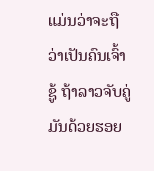ແມ່ນວ່າຈະຖືວ່າເປັນຄົນເຈົ້າຊູ້ ຖ້າລາວຈັບຄູ່ມັນດ້ວຍຮອຍ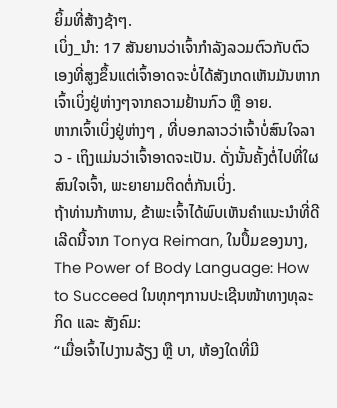ຍິ້ມທີ່ສ້າງຊ້າໆ.
ເບິ່ງ_ນຳ: 17 ສັນຍານວ່າເຈົ້າກໍາລັງລວມຕົວກັບຕົວເອງທີ່ສູງຂຶ້ນແຕ່ເຈົ້າອາດຈະບໍ່ໄດ້ສັງເກດເຫັນມັນຫາກເຈົ້າເບິ່ງຢູ່ຫ່າງໆຈາກຄວາມຢ້ານກົວ ຫຼື ອາຍ.
ຫາກເຈົ້າເບິ່ງຢູ່ຫ່າງໆ , ທີ່ບອກລາວວ່າເຈົ້າບໍ່ສົນໃຈລາວ - ເຖິງແມ່ນວ່າເຈົ້າອາດຈະເປັນ. ດັ່ງນັ້ນຄັ້ງຕໍ່ໄປທີ່ໃຜສົນໃຈເຈົ້າ, ພະຍາຍາມຕິດຕໍ່ກັນເບິ່ງ.
ຖ້າທ່ານກ້າຫານ, ຂ້າພະເຈົ້າໄດ້ພົບເຫັນຄໍາແນະນໍາທີ່ດີເລີດນີ້ຈາກ Tonya Reiman, ໃນປຶ້ມຂອງນາງ, The Power of Body Language: How to Succeed ໃນທຸກໆການປະເຊີນໜ້າທາງທຸລະກິດ ແລະ ສັງຄົມ:
“ເມື່ອເຈົ້າໄປງານລ້ຽງ ຫຼື ບາ, ຫ້ອງໃດທີ່ມີ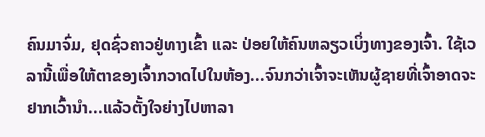ຄົນມາຈົ່ມ, ຢຸດຊົ່ວຄາວຢູ່ທາງເຂົ້າ ແລະ ປ່ອຍໃຫ້ຄົນຫລຽວເບິ່ງທາງຂອງເຈົ້າ. ໃຊ້ເວລານີ້ເພື່ອໃຫ້ຕາຂອງເຈົ້າກວາດໄປໃນຫ້ອງ...ຈົນກວ່າເຈົ້າຈະເຫັນຜູ້ຊາຍທີ່ເຈົ້າອາດຈະຢາກເວົ້ານຳ...ແລ້ວຕັ້ງໃຈຍ່າງໄປຫາລາ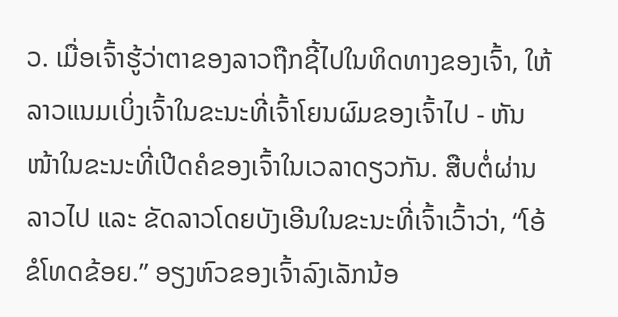ວ. ເມື່ອເຈົ້າຮູ້ວ່າຕາຂອງລາວຖືກຊີ້ໄປໃນທິດທາງຂອງເຈົ້າ, ໃຫ້ລາວແນມເບິ່ງເຈົ້າໃນຂະນະທີ່ເຈົ້າໂຍນຜົມຂອງເຈົ້າໄປ - ຫັນໜ້າໃນຂະນະທີ່ເປີດຄໍຂອງເຈົ້າໃນເວລາດຽວກັນ. ສືບຕໍ່ຜ່ານລາວໄປ ແລະ ຂັດລາວໂດຍບັງເອີນໃນຂະນະທີ່ເຈົ້າເວົ້າວ່າ, “ໂອ້ ຂໍໂທດຂ້ອຍ.” ອຽງຫົວຂອງເຈົ້າລົງເລັກນ້ອ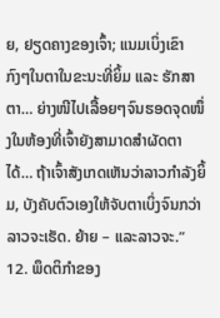ຍ, ຢຽດຄາງຂອງເຈົ້າ; ແນມເບິ່ງເຂົາກົງໆໃນຕາໃນຂະນະທີ່ຍິ້ມ ແລະ ຮັກສາຕາ... ຍ່າງໜີໄປເລື້ອຍໆຈົນຮອດຈຸດໜຶ່ງໃນຫ້ອງທີ່ເຈົ້າຍັງສາມາດສຳຜັດຕາໄດ້... ຖ້າເຈົ້າສັງເກດເຫັນວ່າລາວກຳລັງຍິ້ມ, ບັງຄັບຕົວເອງໃຫ້ຈັບຕາເບິ່ງຈົນກວ່າລາວຈະເຮັດ. ຍ້າຍ – ແລະລາວຈະ.”
12. ພຶດຕິກຳຂອງ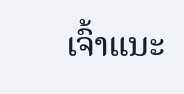ເຈົ້າແນະ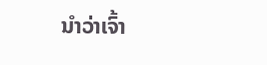ນຳວ່າເຈົ້າ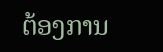ຕ້ອງການ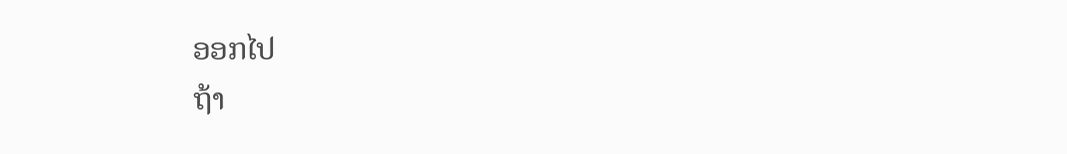ອອກໄປ
ຖ້າ